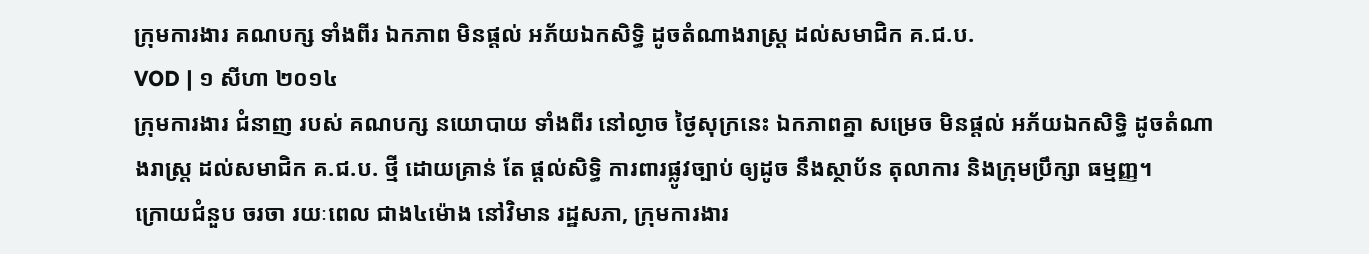ក្រុមការងារ គណបក្ស ទាំងពីរ ឯកភាព មិនផ្តល់ អភ័យឯកសិទ្ធិ ដូចតំណាងរាស្ត្រ ដល់សមាជិក គ.ជ.ប.
VOD | ១ សីហា ២០១៤
ក្រុមការងារ ជំនាញ របស់ គណបក្ស នយោបាយ ទាំងពីរ នៅល្ងាច ថ្ងៃសុក្រនេះ ឯកភាពគ្នា សម្រេច មិនផ្តល់ អភ័យឯកសិទ្ធិ ដូចតំណាងរាស្ត្រ ដល់សមាជិក គ.ជ.ប. ថ្មី ដោយគ្រាន់ តែ ផ្តល់សិទ្ធិ ការពារផ្លូវច្បាប់ ឲ្យដូច នឹងស្ថាប័ន តុលាការ និងក្រុមប្រឹក្សា ធម្មញ្ញ។
ក្រោយជំនួប ចរចា រយៈពេល ជាង៤ម៉ោង នៅវិមាន រដ្ឋសភា, ក្រុមការងារ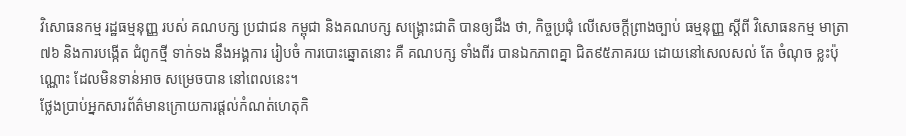វិសោធនកម្ម រដ្ឋធម្មនុញ្ញ របស់ គណបក្ស ប្រជាជន កម្ពុជា និងគណបក្ស សង្គ្រោះជាតិ បានឲ្យដឹង ថា, កិច្ចប្រជុំ លើសេចក្តីព្រាងច្បាប់ ធម្មនុញ្ញ ស្តីពី វិសោធនកម្ម មាត្រា៧៦ និងការបង្កើត ជំពូកថ្មី ទាក់ទង នឹងអង្គការ រៀបចំ ការបោះឆ្នោតនោះ គឺ គណបក្ស ទាំងពីរ បានឯកភាពគ្នា ជិត៩៥ភាគរយ ដោយនៅសេលសល់ តែ ចំណុច ខ្លះប៉ុណ្ណោះ ដែលមិនទាន់អាច សម្រេចបាន នៅពេលនេះ។
ថ្លែងប្រាប់អ្នកសារព័ត៌មានក្រោយការផ្តល់កំណត់ហេតុកិ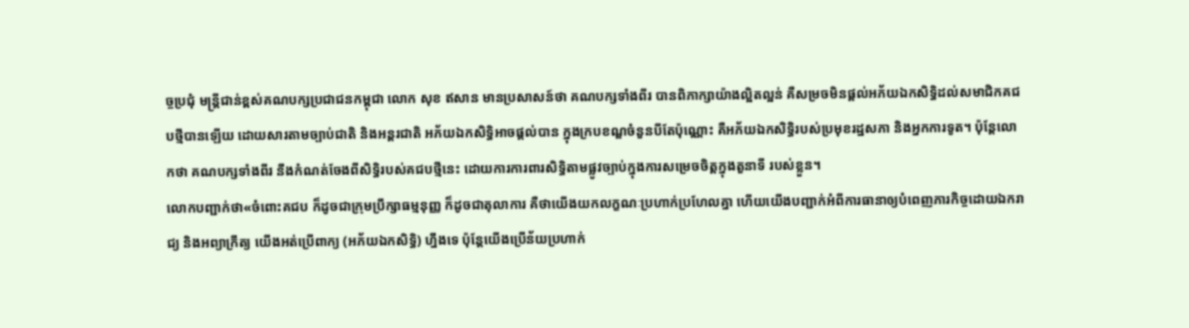ច្ចប្រជុំ មន្ត្រីជាន់ខ្ពស់គណបក្សប្រជាជនកម្ពុជា លោក សុខ ឥសាន មានប្រសាសន៍ថា គណបក្សទាំងពីរ បានពិភាក្សាយ៉ាងល្អិតល្អន់ គឺសម្រចមិនផ្តល់អភ័យឯកសិទ្ធិដល់សមាជិកគជបថ្មីបានឡើយ ដោយសារតាមច្បាប់ជាតិ និងអន្តរជាតិ អភ័យឯកសិទ្ធិអាចផ្តល់បាន ក្នុងក្របខណ្ឌចំនួនបីតែប៉ុណ្ណោះ គឺអភ័យឯកសិទ្ធិរបស់ប្រមុខរដ្ឋសភា និងអ្នកការទូត។ ប៉ុន្តែលោកថា គណបក្សទាំងពីរ នឹងកំណត់ចែងពីសិទ្ធិរបស់គជបថ្មីនេះ ដោយការការពារសិទ្ធិតាមផ្លូវច្បាប់ក្នុងការសម្រេចចិត្តក្នុងតួនាទី របស់ខ្លួន។
លោកបញ្ជាក់ថា«ចំពោះគជប ក៏ដូចជាក្រុមប្រឹក្សាធម្មនុញ្ញ ក៏ដូចជាតុលាការ គឺថាយើងយកលក្ខណៈប្រហាក់ប្រហែលគ្នា ហើយយើងបញ្ជាក់អំពីការធានាឲ្យបំពេញភារកិច្ចដោយឯករាជ្យ និងអព្យាក្រឹត្យ យើងអត់ប្រើពាក្យ (អភ័យឯកសិទ្ធិ) ហ្នឹងទេ ប៉ុន្តែយើងប្រើន័យប្រហាក់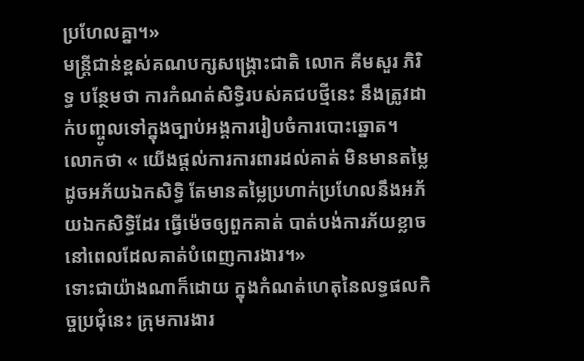ប្រហែលគ្នា។»
មន្ត្រីជាន់ខ្ពស់គណបក្សសង្គ្រោះជាតិ លោក គីមសួរ ភិរិទ្ធ បន្ថែមថា ការកំណត់សិទ្ធិរបស់គជបថ្មីនេះ នឹងត្រូវដាក់បញ្ចូលទៅក្នុងច្បាប់អង្គការរៀបចំការបោះឆ្នោត។ លោកថា « យើងផ្តល់ការការពារដល់គាត់ មិនមានតម្លៃដូចអភ័យឯកសិទ្ធិ តែមានតម្លៃប្រហាក់ប្រហែលនឹងអភ័យឯកសិទ្ធិដែរ ធ្វើម៉េចឲ្យពួកគាត់ បាត់បង់ការភ័យខ្លាចនៅពេលដែលគាត់បំពេញការងារ។»
ទោះជាយ៉ាងណាក៏ដោយ ក្នុងកំណត់ហេតុនៃលទ្ធផលកិច្ចប្រជុំនេះ ក្រុមការងារ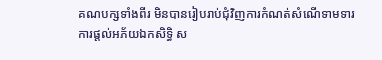គណបក្សទាំងពីរ មិនបានរៀបរាប់ជុំវិញការកំណត់សំណើទាមទារការផ្តល់អភ័យឯកសិទ្ធិ ស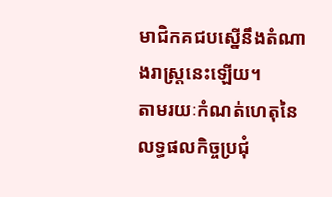មាជិកគជបស្នើនឹងតំណាងរាស្ត្រនេះឡើយ។
តាមរយៈកំណត់ហេតុនៃលទ្ធផលកិច្ចប្រជុំ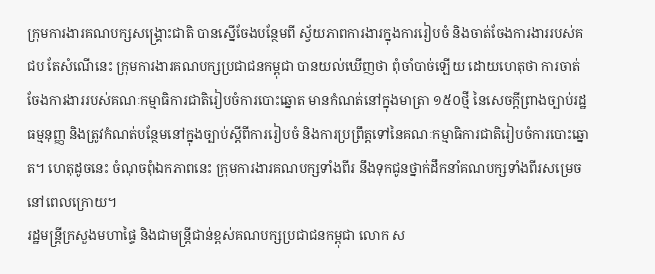ក្រុមការងារគណបក្សសង្គ្រោះជាតិ បានស្នើចែងបន្ថែមពី ស្វ័យភាពការងារក្នុងការរៀបចំ និងចាត់ចែងការងាររបស់គជប តែសំណើនេះ ក្រុមការងារគណបក្សប្រជាជនកម្ពុជា បានយល់ឃើញថា ពុំចាំបាច់ឡើយ ដោយហេតុថា ការចាត់ចែងការងាររបស់គណៈកម្មាធិការជាតិរៀបចំការបោះឆ្នោត មានកំណត់នៅក្នុងមាត្រា ១៥០ថ្មី នៃសេចក្តីព្រាងច្បាប់រដ្ឋធម្មនុញ្ញ និងត្រូវកំណត់បន្ថែមនៅក្នុងច្បាប់ស្តីពីការរៀបចំ និងការប្រព្រឹត្តទៅនៃគណៈកម្មាធិការជាតិរៀបចំការបោះឆ្នោត។ ហេតុដូចនេះ ចំណុចពុំឯកភាពនេះ ក្រុមការងារគណបក្សទាំងពីរ នឹងទុកជូនថ្នាក់ដឹកនាំគណបក្សទាំងពីរសម្រេចនៅពេលក្រោយ។
រដ្ឋមន្ត្រីក្រសួងមហាផ្ទៃ និងជាមន្ត្រីជាន់ខ្ពស់គណបក្សប្រជាជនកម្ពុជា លោក ស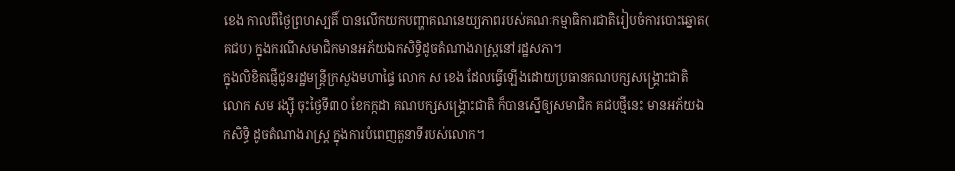ខេង កាលពីថ្ងៃព្រហស្បតិ៍ បានលើកយកបញ្ហាគណនេយ្យភាពរបស់គណៈកម្មាធិការជាតិរៀបចំការបោះឆ្នោត( គជប) ក្នុងករណីសមាជិកមានអភ័យឯកសិទ្ធិដូចតំណាងរាស្ត្រនៅរដ្ឋសភា។
ក្នុងលិខិតផ្ញើជូនរដ្ឋមន្ត្រីក្រសួងមហាផ្ទៃ លោក ស ខេង ដែលធ្វើឡើងដោយប្រធានគណបក្សសង្គ្រោះជាតិ លោក សម រង្ស៊ី ចុះថ្ងៃទី៣០ ខែកក្កដា គណបក្សសង្គ្រោះជាតិ ក៏បានស្នើឲ្យសមាជិក គជបថ្មីនេះ មានអភ័យឯកសិទ្ធិ ដូចតំណាងរាស្ត្រ ក្នុងការបំពេញតួនាទីរបស់លោក។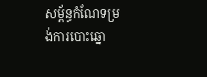សម្ព័ន្ធកំណែទម្រង់ការបោះឆ្នោ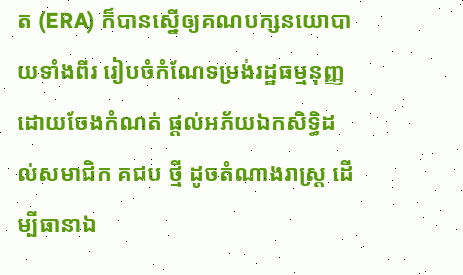ត (ERA) ក៏បានស្នើឲ្យគណបក្សនយោបាយទាំងពីរ រៀបចំកំណែទម្រង់រដ្ឋធម្មនុញ្ញ ដោយចែងកំណត់ ផ្តល់អភ័យឯកសិទ្ធិដល់សមាជិក គជប ថ្មី ដូចតំណាងរាស្ត្រ ដើម្បីធានាឯ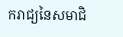ករាជ្យនៃសមាជិ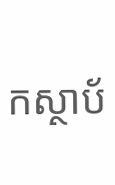កស្ថាប័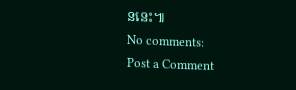ននេះ៕
No comments:
Post a Comment